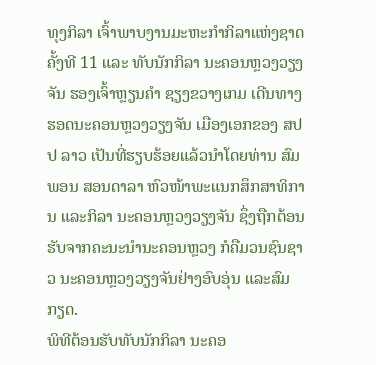ທຸງກິລາ ເຈົ້າພາບງານມະຫະກຳກິລາແຫ່ງຊາດ ຄັ້ງທີ 11 ແລະ ທັບນັກກິລາ ນະຄອນຫຼວງວຽງຈັນ ຮອງເຈົ້າຫຼຽນຄຳ ຊຽງຂວາງເກມ ເດີນທາງຮອດນະຄອນຫຼວງວຽງຈັນ ເມືອງເອກຂອງ ສປປ ລາວ ເປັນທີ່ຮຽບຮ້ອຍແລ້ວນຳໂດຍທ່ານ ສົມພອນ ສອນດາລາ ຫົວໜ້າພະແນກສຶກສາທິການ ແລະກິລາ ນະຄອນຫຼວງວຽງຈັນ ຊຶ່ງຖືກຕ້ອນຮັບຈາກຄະນະນຳນະຄອນຫຼວງ ກໍຄືມວນຊົນຊາວ ນະຄອນຫຼວງວຽງຈັນຢ່າງອົບອຸ່ນ ແລະສົມກຽດ.
ພິທີຕ້ອນຮັບທັບນັກກິລາ ນະຄອ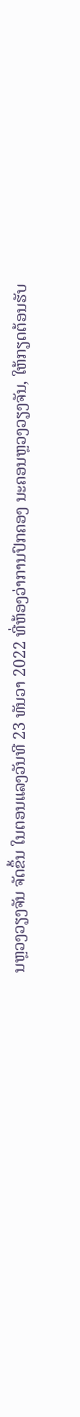ນຫຼວງວຽງຈັນ ຈັດຂຶ້ນ ໃນຕອນແລງວັນທີ 23 ທັນວາ 2022 ທີ່ຫ້ອງວ່າການປົກຄອງ ນະຄອນຫຼວງວຽງຈັນ, ໃຫ້ກຽດຕ້ອນຮັບ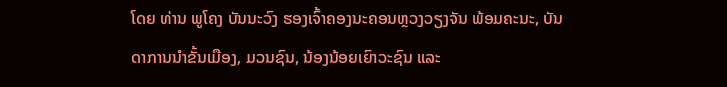ໂດຍ ທ່ານ ພູໂຄງ ບັນນະວົງ ຮອງເຈົ້າຄອງນະຄອນຫຼວງວຽງຈັນ ພ້ອມຄະນະ, ບັນດາການນຳຂັ້ນເມືອງ, ມວນຊົນ, ນ້ອງນ້ອຍເຍົາວະຊົນ ແລະ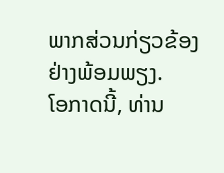ພາກສ່ວນກ່ຽວຂ້ອງຢ່າງພ້ອມພຽງ.
ໂອກາດນີ້, ທ່ານ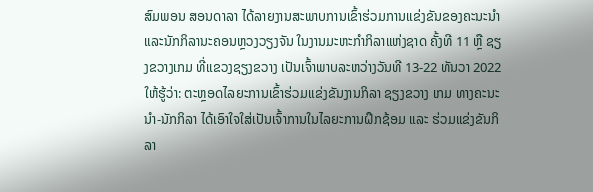ສົມພອນ ສອນດາລາ ໄດ້ລາຍງານສະພາບການເຂົ້າຮ່ວມການແຂ່ງຂັນຂອງຄະນະນຳ ແລະນັກກິລານະຄອນຫຼວງວຽງຈັນ ໃນງານມະຫະກຳກິລາແຫ່ງຊາດ ຄັ້ງທີ 11 ຫຼື ຊຽງຂວາງເກມ ທີ່ແຂວງຊຽງຂວາງ ເປັນເຈົ້າພາບລະຫວ່າງວັນທີ 13-22 ທັນວາ 2022 ໃຫ້ຮູ້ວ່າ: ຕະຫຼອດໄລຍະການເຂົ້າຮ່ວມແຂ່ງຂັນງານກິລາ ຊຽງຂວາງ ເກມ ທາງຄະນະນຳ-ນັກກິລາ ໄດ້ເອົາໃຈໃສ່ເປັນເຈົ້າການໃນໄລຍະການຝຶກຊ້ອມ ແລະ ຮ່ວມແຂ່ງຂັນກິລາ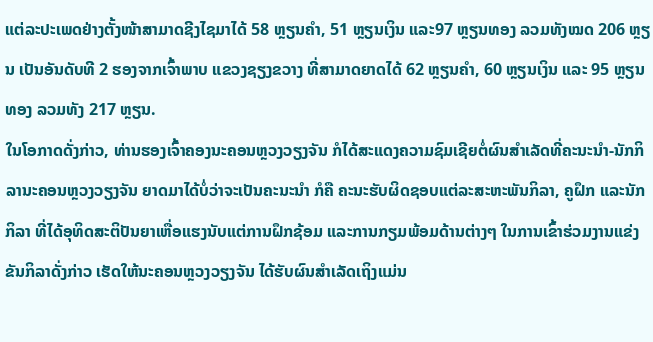ແຕ່ລະປະເພດຢ່າງຕັ້ງໜ້າສາມາດຊີງໄຊມາໄດ້ 58 ຫຼຽນຄຳ, 51 ຫຼຽນເງິນ ແລະ97 ຫຼຽນທອງ ລວມທັງໝດ 206 ຫຼຽນ ເປັນອັນດັບທີ 2 ຮອງຈາກເຈົ້າພາບ ແຂວງຊຽງຂວາງ ທີ່ສາມາດຍາດໄດ້ 62 ຫຼຽນຄຳ, 60 ຫຼຽນເງິນ ແລະ 95 ຫຼຽນທອງ ລວມທັງ 217 ຫຼຽນ.
ໃນໂອກາດດັ່ງກ່າວ, ທ່ານຮອງເຈົ້າຄອງນະຄອນຫຼວງວຽງຈັນ ກໍໄດ້ສະແດງຄວາມຊົມເຊີຍຕໍ່ຜົນສຳເລັດທີ່ຄະນະນຳ-ນັກກິລານະຄອນຫຼວງວຽງຈັນ ຍາດມາໄດ້ບໍ່ວ່າຈະເປັນຄະນະນຳ ກໍຄື ຄະນະຮັບຜິດຊອບແຕ່ລະສະຫະພັນກິລາ, ຄູຝຶກ ແລະນັກກິລາ ທີ່ໄດ້ອຸທິດສະຕິປັນຍາເຫື່ອແຮງນັບແຕ່ການຝຶກຊ້ອມ ແລະການກຽມພ້ອມດ້ານຕ່າງໆ ໃນການເຂົ້າຮ່ວມງານແຂ່ງຂັນກິລາດັ່ງກ່າວ ເຮັດໃຫ້ນະຄອນຫຼວງວຽງຈັນ ໄດ້ຮັບຜົນສຳເລັດເຖິງແມ່ນ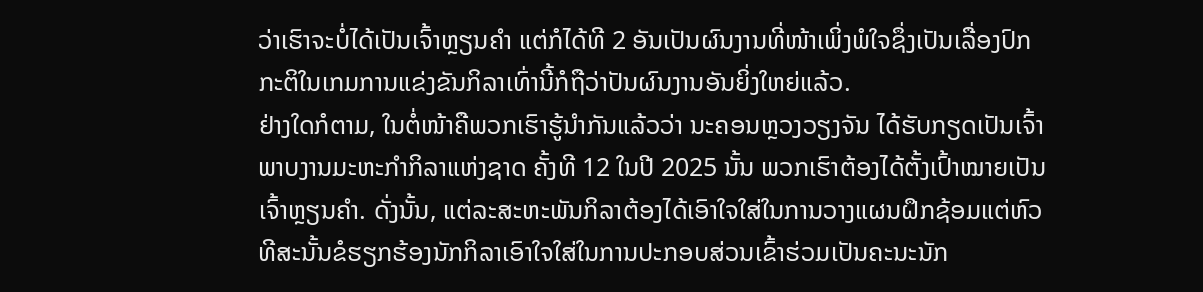ວ່າເຮົາຈະບໍ່ໄດ້ເປັນເຈົ້າຫຼຽນຄຳ ແຕ່ກໍໄດ້ທີ 2 ອັນເປັນຜົນງານທີ່ໜ້າເພິ່ງພໍໃຈຊຶ່ງເປັນເລື່ອງປົກກະຕິໃນເກມການແຂ່ງຂັນກິລາເທົ່ານີ້ກໍຖືວ່າປັນຜົນງານອັນຍິ່ງໃຫຍ່ແລ້ວ.
ຢ່າງໃດກໍຕາມ, ໃນຕໍ່ໜ້າຄືພວກເຮົາຮູ້ນຳກັນແລ້ວວ່າ ນະຄອນຫຼວງວຽງຈັນ ໄດ້ຮັບກຽດເປັນເຈົ້າພາບງານມະຫະກຳກິລາແຫ່ງຊາດ ຄັ້ງທີ 12 ໃນປີ 2025 ນັ້ນ ພວກເຮົາຕ້ອງໄດ້ຕັ້ງເປົ້າໝາຍເປັນເຈົ້າຫຼຽນຄຳ. ດັ່ງນັ້ນ, ແຕ່ລະສະຫະພັນກິລາຕ້ອງໄດ້ເອົາໃຈໃສ່ໃນການວາງແຜນຝຶກຊ້ອມແຕ່ຫົວທີສະນັ້ນຂໍຮຽກຮ້ອງນັກກິລາເອົາໃຈໃສ່ໃນການປະກອບສ່ວນເຂົ້າຮ່ວມເປັນຄະນະນັກ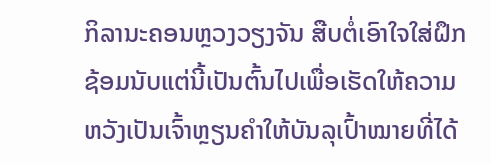ກິລານະຄອນຫຼວງວຽງຈັນ ສືບຕໍ່ເອົາໃຈໃສ່ຝຶກຊ້ອມນັບແຕ່ນີ້ເປັນຕົ້ນໄປເພື່ອເຮັດໃຫ້ຄວາມຫວັງເປັນເຈົ້າຫຼຽນຄຳໃຫ້ບັນລຸເປົ້າໝາຍທີ່ໄດ້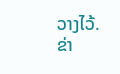ວາງໄວ້.
ຂ່າ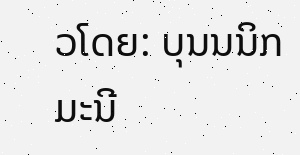ວໂດຍ: ບຸນນນິກ ມະນີ